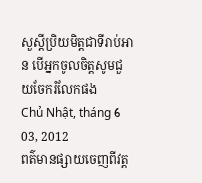សួស្តីប្រិយមិត្តជាទីរាប់អាន បើអ្នកចូលចិត្តសូមជួយចែករំលែកផង
Chủ Nhật, tháng 6 03, 2012
ពត៌មានផ្សាយចេញពីវត្ត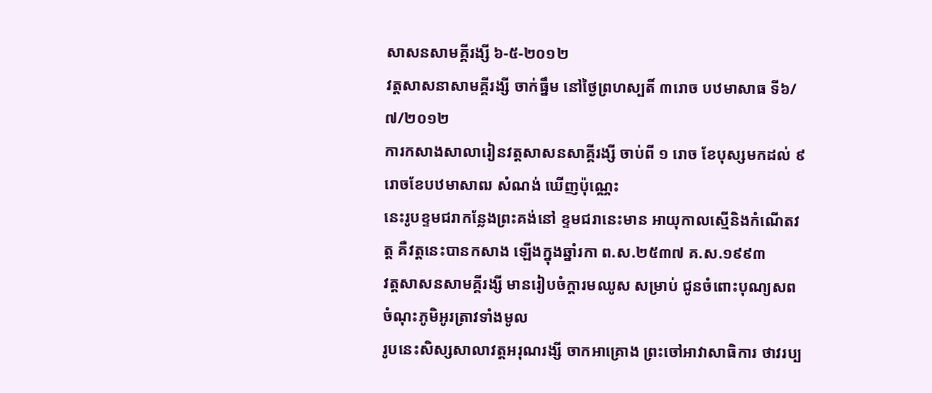សាសនសាមគ្គីរង្សី ៦-៥-២០១២
វត្តសាសនាសាមគ្គីរង្សី ចាក់ធ្នឹម នៅថ្ងៃព្រហស្បតិ៍ ៣រោច បឋមាសាធ ទី៦/៧/២០១២
ការកសាងសាលារៀនវត្តសាសនសាគ្គីរង្សី ចាប់ពី ១ រោច ខែបុស្សមកដល់ ៩រោចខែបឋមាសាឍ សំណង់ ឃើញប៉ុណ្ណេះ
នេះរូបខ្ទមជរាកន្លែងព្រះគង់នៅ ខ្ទមជរានេះមាន អាយុកាលស្មើនិងកំណើតវត្ត គឺវត្តនេះបានកសាង ឡើងក្នុងឆ្នាំរកា ព.ស.២៥៣៧ គ.ស.១៩៩៣
វត្តសាសនសាមគ្គីរង្សី មានរៀបចំក្តារមឈូស សម្រាប់ ជូនចំពោះបុណ្យសពចំណុះភូមិអូរត្រាវទាំងមូល
រូបនេះសិស្សសាលាវត្តអរុណរង្សី ចាកអាគ្រោង ព្រះចៅអាវាសាធិការ ថាវរប្ប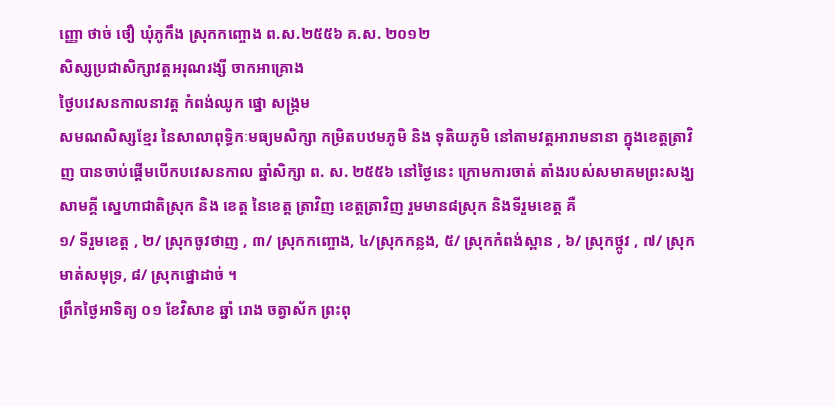ញ្ញោ ថាច់ ថឿ ឃុំភូកឹង ស្រុកកញ្ចោង ព.ស.២៥៥៦ គ.ស. ២០១២
សិស្សប្រជាសិក្សាវត្តអរុណរង្សី ចាកអាគ្រោង
ថ្ងៃបវេសនកាលនាវត្ត កំពង់ឈូក ផ្នោ សង្រ្កម
សមណសិស្សខ្មែរ នៃសាលាពុទ្ធិកៈមធ្យមសិក្សា កម្រិតបឋមភូមិ និង ទុតិយភូមិ នៅតាមវត្តអារាមនានា ក្នុងខេត្តត្រាវិញ បានចាប់ផ្ដើមបើកបវេសនកាល ឆ្នាំសិក្សា ព. ស. ២៥៥៦ នៅថ្ងៃនេះ ក្រោមការចាត់ តាំងរបស់សមាគមព្រះសង្ឃសាមគ្គី ស្នេហាជាតិស្រុក និង ខេត្ត នៃខេត្ត ត្រាវិញ ខេត្តត្រាវិញ រួមមាន៨ស្រុក និងទីរួមខេត្ត គឺ
១/ ទីរួមខេត្ត , ២/ ស្រុកចូវថាញ , ៣/ ស្រុកកញ្ចោង, ៤/ស្រុកកន្លង, ៥/ ស្រុកកំពង់ស្ពាន , ៦/ ស្រុកថ្កូវ , ៧/ ស្រុកមាត់សមុទ្រ, ៨/ ស្រុកផ្នោដាច់ ។
ព្រឹកថ្ងៃអាទិត្យ ០១ ខែវិសាខ ឆ្នាំ រោង ចត្វាស័ក ព្រះពុ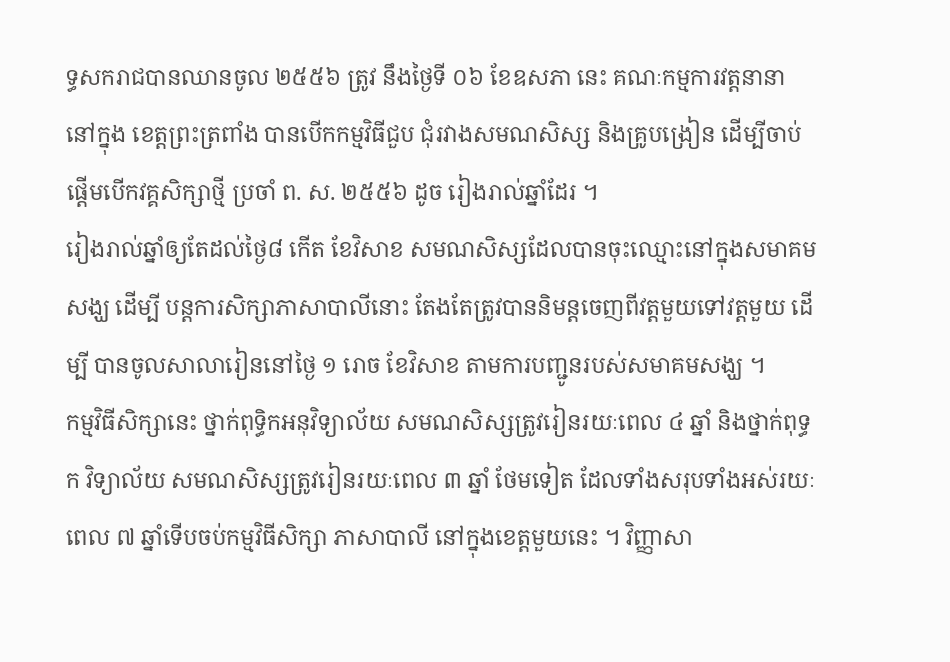ទ្ធសករាជបានឈានចូល ២៥៥៦ ត្រូវ នឹងថ្ងៃទី ០៦ ខែឧសភា នេះ គណៈកម្មការវត្តនានា នៅក្នុង ខេត្តព្រះត្រពាំង បានបើកកម្មវិធីជួប ជុំរវាងសមណសិស្ស និងគ្រូបង្រៀន ដើម្បីចាប់ផ្ដើមបើកវគ្គសិក្សាថ្មី ប្រចាំ ព. ស. ២៥៥៦ ដូច រៀងរាល់ឆ្នាំដែរ ។
រៀងរាល់ឆ្នាំឲ្យតែដល់ថ្ងៃ៨ កើត ខែវិសាខ សមណសិស្សដែលបានចុះឈ្មោះនៅក្នុងសមាគមសង្ឃ ដើម្បី បន្តការសិក្សាភាសាបាលីនោះ តែងតែត្រូវបាននិមន្តចេញពីវត្តមួយទៅវត្តមួយ ដើម្បី បានចូលសាលារៀននៅថ្ងៃ ១ រោច ខែវិសាខ តាមការបញ្ជូនរបស់សមាគមសង្ឃ ។
កម្មវិធីសិក្សានេះ ថ្នាក់ពុទ្ធិកអនុវិទ្យាល័យ សមណសិស្សត្រូវរៀនរយៈពេល ៤ ឆ្នាំ និងថ្នាក់ពុទ្ធក វិទ្យាល័យ សមណសិស្សត្រូវរៀនរយៈពេល ៣ ឆ្នាំ ថែមទៀត ដែលទាំងសរុបទាំងអស់រយៈពេល ៧ ឆ្នាំទើបចប់កម្មវិធីសិក្សា ភាសាបាលី នៅក្នុងខេត្តមួយនេះ ។ វិញ្ញាសា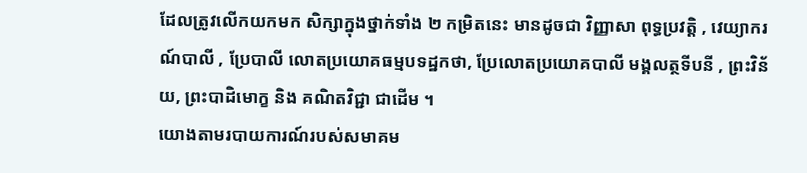ដែលត្រូវលើកយកមក សិក្សាក្នុងថ្នាក់ទាំង ២ កម្រិតនេះ មានដូចជា វិញ្ញាសា ពុទ្ធប្រវត្តិ , វេយ្យាករណ៍បាលី , ប្រែបាលី លោតប្រយោគធម្មបទដ្ឋកថា, ប្រែលោតប្រយោគបាលី មង្គលត្ថទីបនី , ព្រះវិន័យ, ព្រះបាដិមោក្ខ និង គណិតវិជ្ជា ជាដើម ។
យោងតាមរបាយការណ៍របស់សមាគម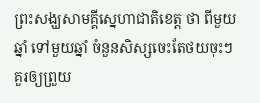ព្រះសង្ឃសាមគ្គីស្នេហាជាតិខេត្ត ថា ពីមួយឆ្នាំ ទៅមួយឆ្នាំ ចំនួនសិស្សចេះតែថយចុះៗគួរឲ្យព្រួយ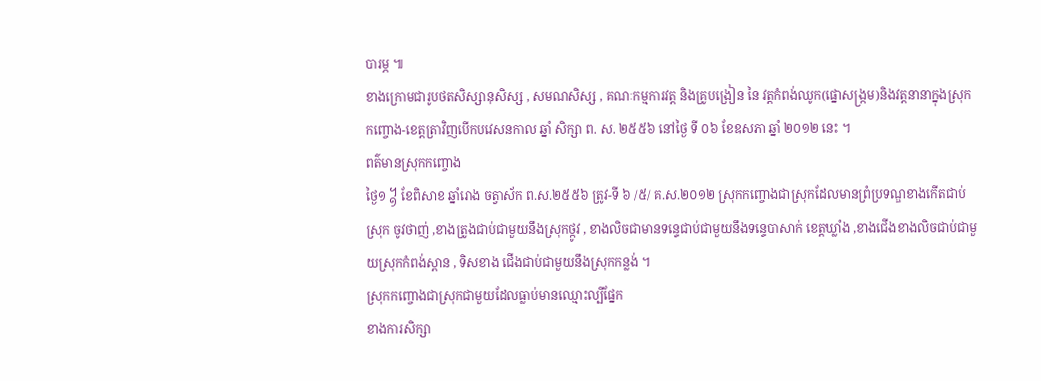បារម្ភ ៕
ខាងក្រោមជារូបថតសិស្សានុសិស្ស , សមណសិស្ស , គណៈកម្មការវត្ត និងគ្រូបង្រៀន នៃ វត្តកំពង់ឈូក(ផ្នោសង្ក្រម)និងវត្តនានាក្នុងស្រុកកញ្ចោង-ខេត្តត្រាវិញបើកបវេសនកាល ឆ្នាំ សិក្សា ព. ស. ២៥៥៦ នៅថ្ងៃ ទី ០៦ ខែឧសភា ឆ្នាំ ២០១២ នេះ ។
ពត៌មានស្រុកកញ្ចោង
ថ្ងៃ១ ᧱ ខែពិសាខ ឆ្នាំរោង ចត្វាស័ក ព.ស.២៥៥៦ ត្រូវ-ទី ៦ /៥/ គ.ស.២០១២ ស្រុកកញ្ចោងជាសុ្រកដែលមានព្រំប្រទណ្ឌខាងកើតជាប់ ស្រុក ចូវថាញ់ ,ខាងត្រូងជាប់ជាមួយនឹងស្រុកថ្កូវ , ខាងលិចជាមានទន្ទេជាប់ជាមួយនឹងទន្ទេបាសាក់ ខេត្តឃ្លាំង ,ខាងជើងខាងលិចជាប់ជាមួយស្រុកកំពង់ស្ពាន , ទិសខាង ជើងជាប់ជាមួយនឹងស្រុកកន្លង់ ។
ស្រុកកញ្ចោងជាស្រុកជាមួយដែលធ្លាប់មានឈ្មោះល្បីផ្នែក
ខាងការសិក្សា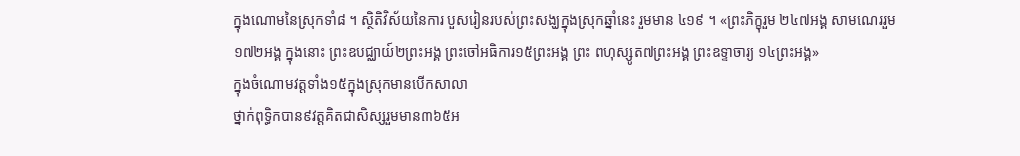ក្នុងណោមនៃស្រុកទាំ៨ ។ ស្ថិតិវិស័យនៃការ បួសរៀនរបស់ព្រះសង្ឃក្នុងស្រុកឆ្នាំនេះ រួមមាន ៤១៩ ។ «ព្រះភិក្ខុរួម ២៤៧អង្គ សាមណេររួម១៧២អង្គ ក្នុងនោះ ព្រះឧបជ្ឈាយ៍២ព្រះអង្គ ព្រះចៅអធិការ១៥ព្រះអង្គ ព្រះ ពហុស្សូត៧ព្រះអង្គ ព្រះឧទ្ទាចារ្យ ១៤ព្រះអង្គ»
ក្នុងចំណោមវត្តទាំង១៥ក្នុងស្រុកមានបើកសាលា
ថ្នាក់ពុទ្ធិកបាន៩វត្តគិតជាសិស្សរួមមាន៣៦៥អ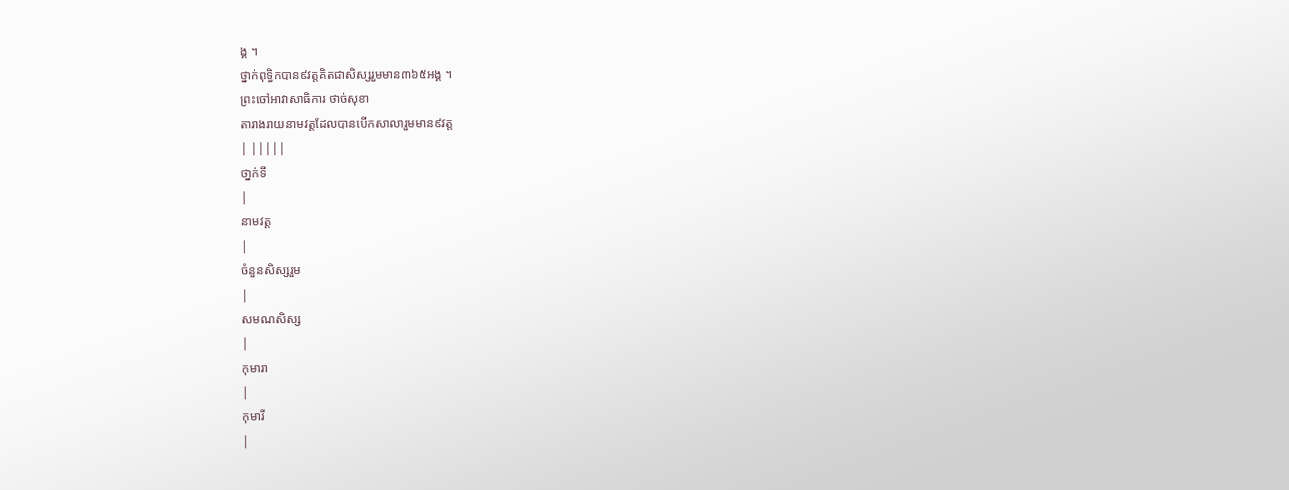ង្គ ។
ថ្នាក់ពុទ្ធិកបាន៩វត្តគិតជាសិស្សរួមមាន៣៦៥អង្គ ។
ព្រះចៅអាវាសាធិការ ថាច់សុខា
តារាងរាយនាមវត្តដែលបានបើកសាលារួមមាន៩វត្ត
| |||||
ថា្នក់ទី
|
នាមវត្ត
|
ចំនួនសិស្សរួម
|
សមណសិស្ស
|
កុមារា
|
កុមារី
|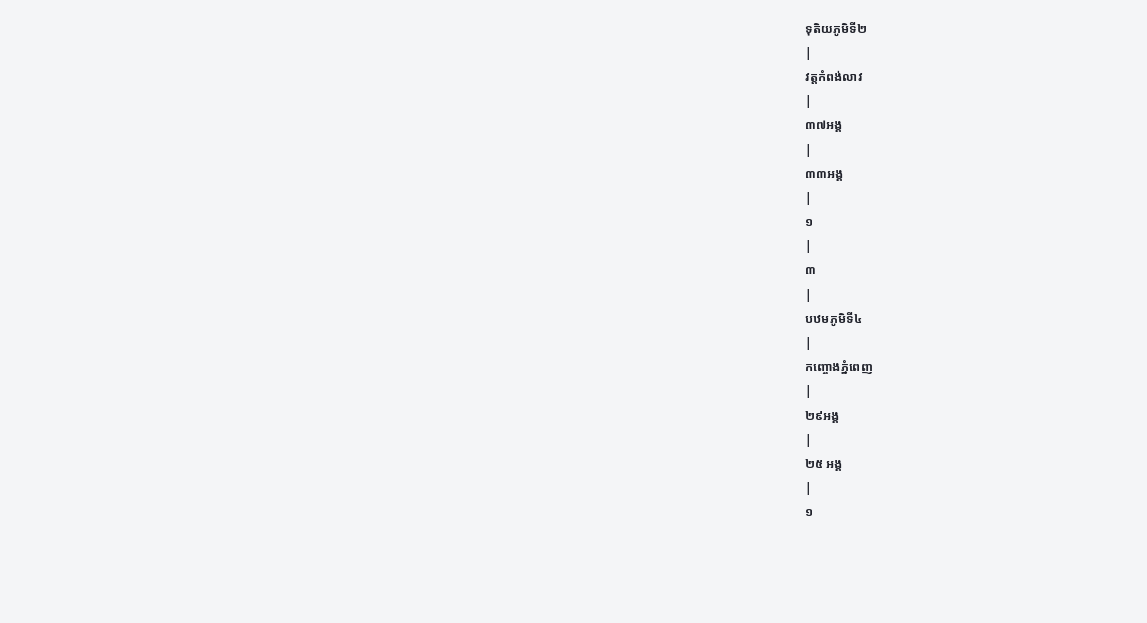ទុតិយភូមិទី២
|
វត្តកំពង់លាវ
|
៣៧អង្គ
|
៣៣អង្គ
|
១
|
៣
|
បឋមភូមិទី៤
|
កញ្ចោងភ្នំពេញ
|
២៩អង្គ
|
២៥ អង្គ
|
១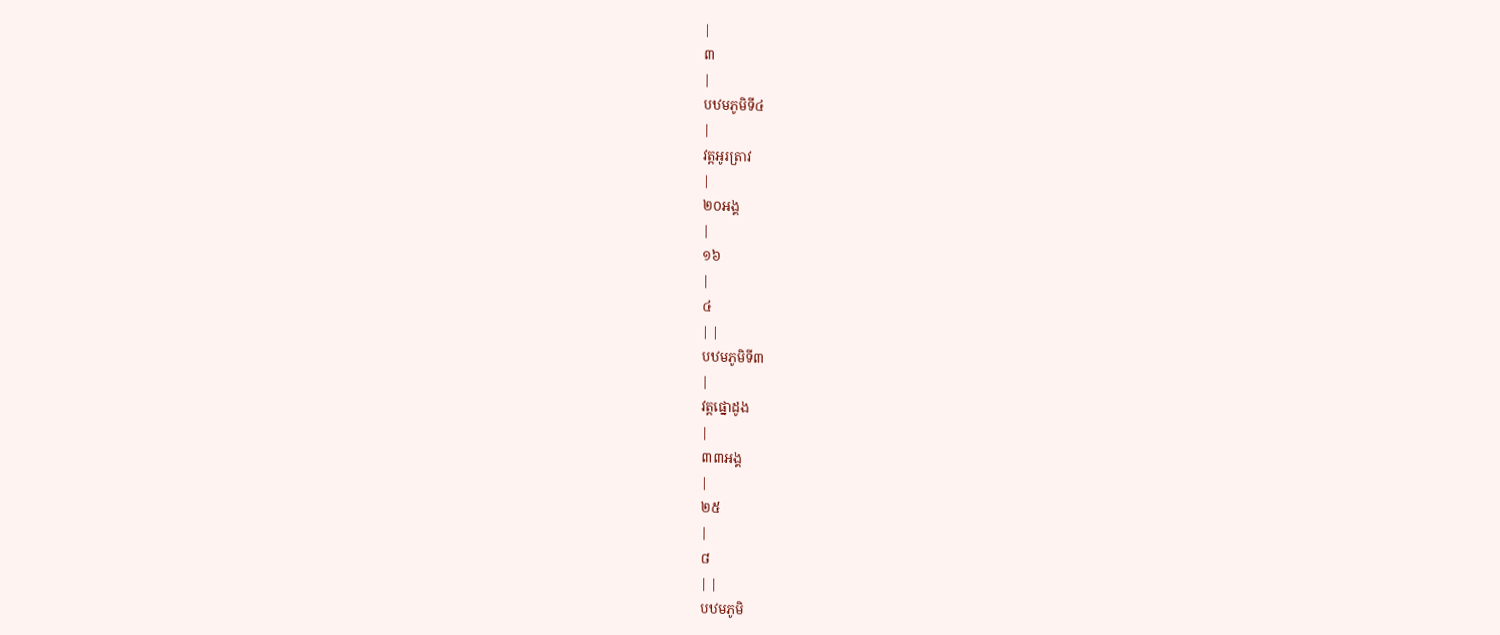|
៣
|
បឋមភូមិទី៤
|
វត្តអូរត្រាវ
|
២០អង្គ
|
១៦
|
៤
| |
បឋមភូមិទី៣
|
វត្តផ្នោដូង
|
៣៣អង្គ
|
២៥
|
៨
| |
បឋមភូមិ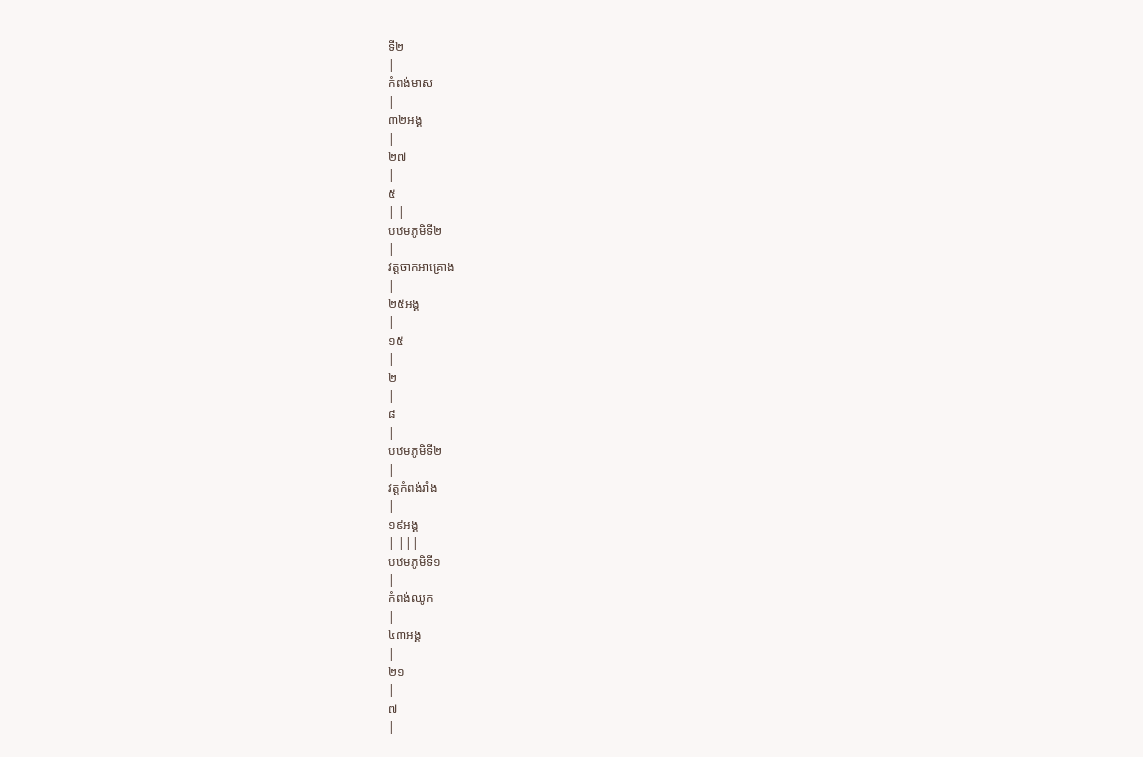ទី២
|
កំពង់មាស
|
៣២អង្គ
|
២៧
|
៥
| |
បឋមភូមិទី២
|
វត្តចាកអាគ្រោង
|
២៥អង្គ
|
១៥
|
២
|
៨
|
បឋមភូមិទី២
|
វត្តកំពង់រាំង
|
១៩អង្គ
| |||
បឋមភូមិទី១
|
កំពង់ឈូក
|
៤៣អង្គ
|
២១
|
៧
|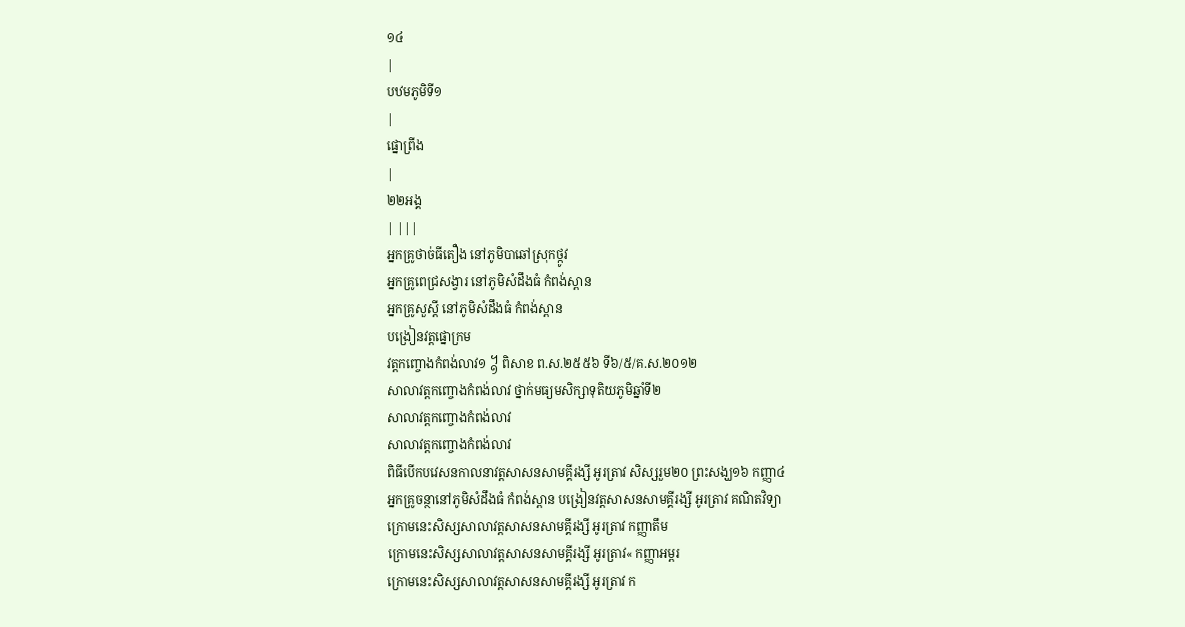១៤
|
បឋមភូមិទី១
|
ផ្នោព្រីង
|
២២អង្គ
| |||
អ្នកគ្រូថាច់ធីតឿង នៅភូមិបាឆៅស្រុកថ្កូវ
អ្នកគ្រូពេជ្រសង្វារ នៅភូមិសំដឹងធំ កំពង់ស្ពាន
អ្នកគ្រូសួស្តី នៅភូមិសំដឹងធំ កំពង់ស្ពាន
បង្រៀនវត្តផ្នោក្រម
វត្តកញ្ចោងកំពង់លាវ១ ᧱ ពិសាខ ព.ស.២៥៥៦ ទី៦/៥/គ.ស.២០១២
សាលាវត្តកញ្ចោងកំពង់លាវ ថ្នាក់មធ្យមសិក្សាទុតិយភូមិឆ្នាំទី២
សាលាវត្តកញ្ចោងកំពង់លាវ
សាលាវត្តកញ្ចោងកំពង់លាវ
ពិធីបើកបវេសនកាលនាវត្តសាសនសាមគ្គីរង្សី អូរត្រាវ សិស្សរួម២០ ព្រះសង្ឃ១៦ កញ្ញា៤
អ្នកគ្រូចន្ថានៅភូមិសំដឹងធំ កំពង់ស្ពាន បង្រៀនវត្តសាសនសាមគ្គីរង្សី អូរត្រាវ គណិតវិទ្យា
ក្រោមនេះសិស្សសាលាវត្តសាសនសាមគ្គីរង្សី អូរត្រាវ កញ្ញាតឹម
ក្រោមនេះសិស្សសាលាវត្តសាសនសាមគ្គីរង្សី អូរត្រាវ« កញ្ញាអម្ពរ
ក្រោមនេះសិស្សសាលាវត្តសាសនសាមគ្គីរង្សី អូរត្រាវ ក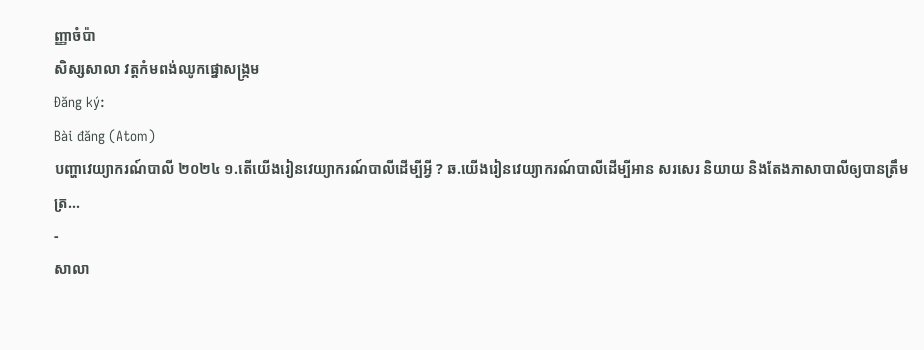ញ្ញាចំប៉ា
សិស្សសាលា វត្តកំមពង់ឈូកផ្នោសង្រ្កម
Đăng ký:
Bài đăng (Atom)
បញ្ហាវេយ្យាករណ៍បាលី ២០២៤ ១.តើយើងរៀនវេយ្យាករណ៍បាលីដើម្បីអ្វី ? ឆ.យើងរៀនវេយ្យាករណ៍បាលីដើម្បីអាន សរសេរ និយាយ និងតែងភាសាបាលីឲ្យបានត្រឹមត្រ...
-
សាលា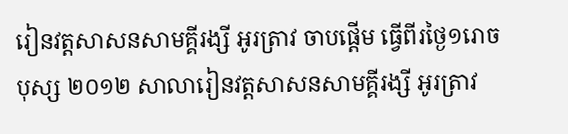រៀនវត្តសាសនសាមគ្គីរង្សី អូរត្រាវ ចាបផ្តើម ធ្វើពីរថ្ងៃ១រោចបុស្ស ២០១២ សាលារៀនវត្តសាសនសាមគ្គីរង្សី អូរត្រាវ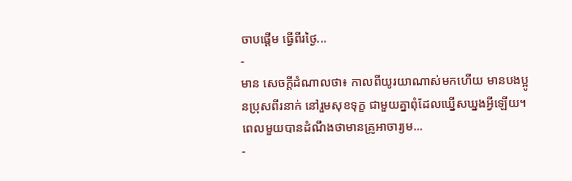ចាបផ្តើម ធ្វើពីរថ្ងៃ...
-
មាន សេចក្ដីដំណាលថា៖ កាលពីយូរយាណាស់មកហើយ មានបងប្អូនប្រុសពីរនាក់ នៅរួមសុខទុក្ខ ជាមួយគ្នាពុំដែលឃ្នើសឃ្នងអ្វីឡើយ។ពេលមួយបានដំណឹងថាមានគ្រូអាចារ្យម...
-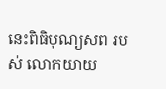នេះពិធិបុណ្យសព របស់ លោកយាយ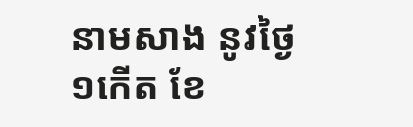នាមសាង នូវថ្ងៃ១កើត ខែ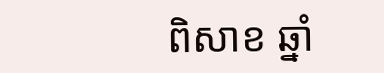ពិសាខ ឆ្នាំ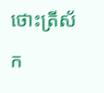ថោះត្រីស័ក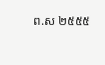ព.ស ២៥៥៥